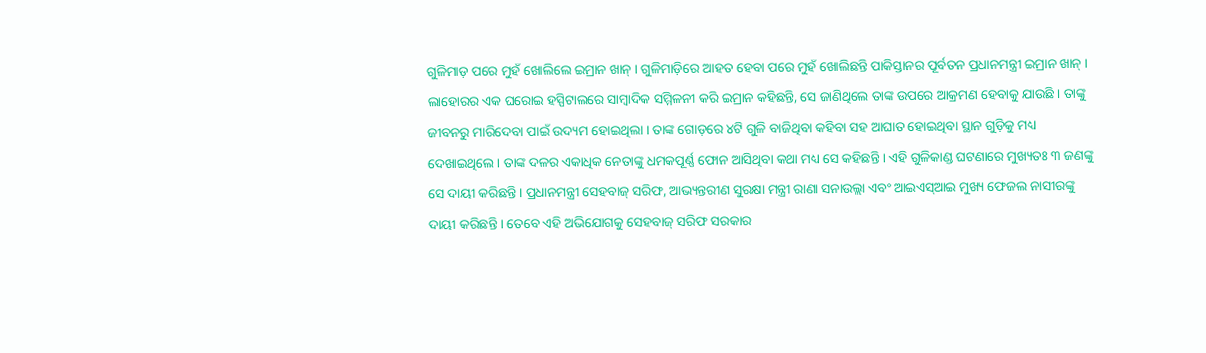ଗୁଳିମାଡ଼ ପରେ ମୁହଁ ଖୋଲିଲେ ଇମ୍ରାନ ଖାନ୍ । ଗୁଳିମାଡ଼ିରେ ଆହତ ହେବା ପରେ ମୁହଁ ଖୋଲିଛନ୍ତି ପାକିସ୍ତାନର ପୂର୍ବତନ ପ୍ରଧାନମନ୍ତ୍ରୀ ଇମ୍ରାନ ଖାନ୍ । ଲାହୋରର ଏକ ଘରୋଇ ହସ୍ପିଟାଲରେ ସାମ୍ବାଦିକ ସମ୍ମିଳନୀ କରି ଇମ୍ରାନ କହିଛନ୍ତି, ସେ ଜାଣିଥିଲେ ତାଙ୍କ ଉପରେ ଆକ୍ରମଣ ହେବାକୁ ଯାଉଛି । ତାଙ୍କୁ ଜୀବନରୁ ମାରିଦେବା ପାଇଁ ଉଦ୍ୟମ ହୋଇଥିଲା । ତାଙ୍କ ଗୋଡ଼ରେ ୪ଟି ଗୁଳି ବାଜିଥିବା କହିବା ସହ ଆଘାତ ହୋଇଥିବା ସ୍ଥାନ ଗୁଡ଼ିକୁ ମଧ୍ୟ ଦେଖାଇଥିଲେ । ତାଙ୍କ ଦଳର ଏକାଧିକ ନେତାଙ୍କୁ ଧମକପୂର୍ଣ୍ଣ ଫୋନ ଆସିଥିବା କଥା ମଧ୍ୟ ସେ କହିଛନ୍ତି । ଏହି ଗୁଳିକାଣ୍ଡ ଘଟଣାରେ ମୁଖ୍ୟତଃ ୩ ଜଣଙ୍କୁ ସେ ଦାୟୀ କରିଛନ୍ତି । ପ୍ରଧାନମନ୍ତ୍ରୀ ସେହବାଜ୍ ସରିଫ, ଆଭ୍ୟନ୍ତରୀଣ ସୁରକ୍ଷା ମନ୍ତ୍ରୀ ରାଣା ସନାଉଲ୍ଲା ଏବଂ ଆଇଏସ୍ଆଇ ମୁଖ୍ୟ ଫେଜଲ ନାସୀରଙ୍କୁ ଦାୟୀ କରିଛନ୍ତି । ତେବେ ଏହି ଅଭିଯୋଗକୁ ସେହବାଜ୍ ସରିଫ ସରକାର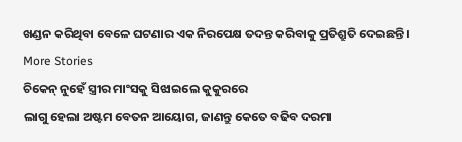ଖଣ୍ଡନ କରିଥିବା ବେଳେ ଘଟଣାର ଏକ ନିରପେକ୍ଷ ତଦନ୍ତ କରିବାକୁ ପ୍ରତିଶ୍ରୁତି ଦେଇଛନ୍ତି ।
More Stories
ଚିକେନ୍ ନୁହେଁ ସ୍ତ୍ରୀର ମାଂସକୁ ସିଝାଇଲେ କୁକୁରରେ
ଲାଗୁ ହେଲା ଅଷ୍ଟମ ବେତନ ଆୟୋଗ, ଜାଣନ୍ତୁ କେତେ ବଢିବ ଦରମା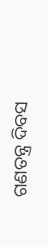ଗଣତନ୍ତ୍ର ଦିବସ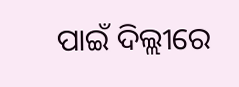ପାଇଁ ଦିଲ୍ଲୀରେ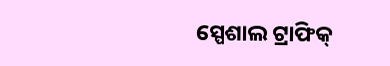ସ୍ପେଶାଲ ଟ୍ରାଫିକ୍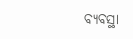ବ୍ୟବସ୍ଥା